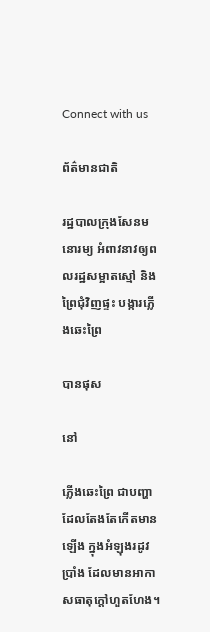Connect with us

ព័ត៌មានជាតិ

រដ្ឋបាលក្រុងសែនមនោរម្យ អំពាវនាវឲ្យពលរដ្ឋសម្អាតស្មៅ និងព្រៃជុំវិញផ្ទះ បង្ការភ្លើងឆេះព្រៃ

បានផុស

នៅ

ភ្លើងឆេះព្រៃ ជាបញ្ហាដែលតែងតែកើតមានឡើង ក្នុងអំឡុងរដូវប្រាំង ដែលមានអាកាសធាតុក្ដៅហួតហែង។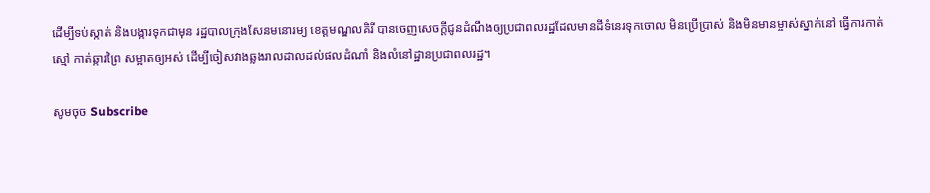ដើម្បីទប់ស្កាត់ និងបង្ការទុកជាមុន រដ្ឋបាលក្រុងសែនមនោរម្យ ខេត្តមណ្ឌលគិរី បានចេញសេចក្ដីជូនដំណឹងឲ្យប្រជាពលរដ្ឋដែលមានដីទំនេរទុកចោល មិនប្រើប្រាស់ និងមិនមានម្ចាស់ស្នាក់នៅ ធ្វើការកាត់ស្មៅ កាត់ឆ្ការព្រៃ សម្អាតឲ្យអស់ ដើម្បីចៀសវាងឆ្លងរាលដាលដល់ផលដំណាំ និងលំនៅដ្ឋានប្រជាពលរដ្ឋ។

សូមចុច Subscribe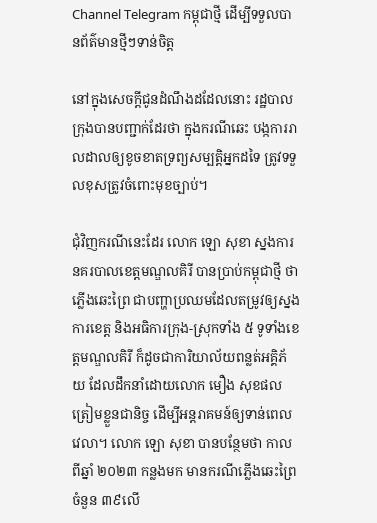Channel Telegram កម្ពុជាថ្មី ដើម្បីទទួលបានព័ត៌មានថ្មីៗទាន់ចិត្ត

នៅក្នុងសេចក្ដីជូនដំណឹងដដែលនោះ រដ្ឋបាលក្រុងបានបញ្ជាក់ដែរថា ក្នុងករណីឆេះ បង្កការរាលដាលឲ្យខូចខាតទ្រព្យសម្បត្តិអ្នកដទៃ ត្រូវទទួលខុសត្រូវចំពោះមុខច្បាប់។

ជុំវិញករណីនេះដែរ លោក ឡោ សុខា ស្នងការនគរបាលខេត្តមណ្ឌលគិរី បានប្រាប់កម្ពុជាថ្មី ថា ភ្លើងឆេះព្រៃ ជាបញ្ហាប្រឈមដែលតម្រូវឲ្យស្នងការខេត្ត និងអធិការក្រុង-ស្រុកទាំង ៥ ទូទាំងខេត្តមណ្ឌលគិរី ក៏ដូចជាការិយាល័យពន្លត់អគ្គិភ័យ ដែលដឹកនាំដោយលោក មឿង សុខផល ត្រៀមខ្លួនជានិច្ច ដើម្បីអន្តរាគមន៍ឲ្យទាន់ពេលវេលា។ លោក ឡោ សុខា បានបន្ថែមថា កាលពីឆ្នាំ ២០២៣ កន្លងមក មានករណីភ្លើងឆេះព្រៃ ចំនួន ៣៩លើ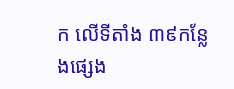ក លើទីតាំង ៣៩កន្លែងផ្សេង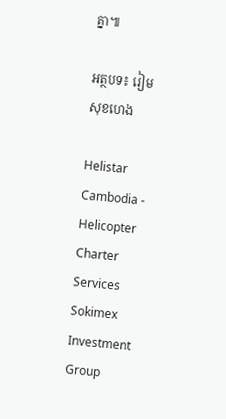គ្នា៕

អត្ថបទ៖ រៀម សុខហេង

Helistar Cambodia - Helicopter Charter Services
Sokimex Investment Group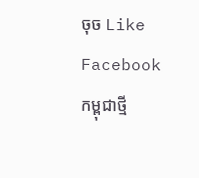ចុច Like Facebook កម្ពុជាថ្មី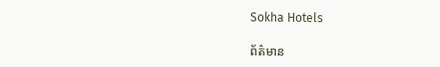Sokha Hotels

ព័ត៌មាន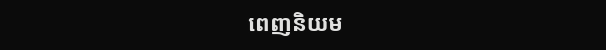ពេញនិយម